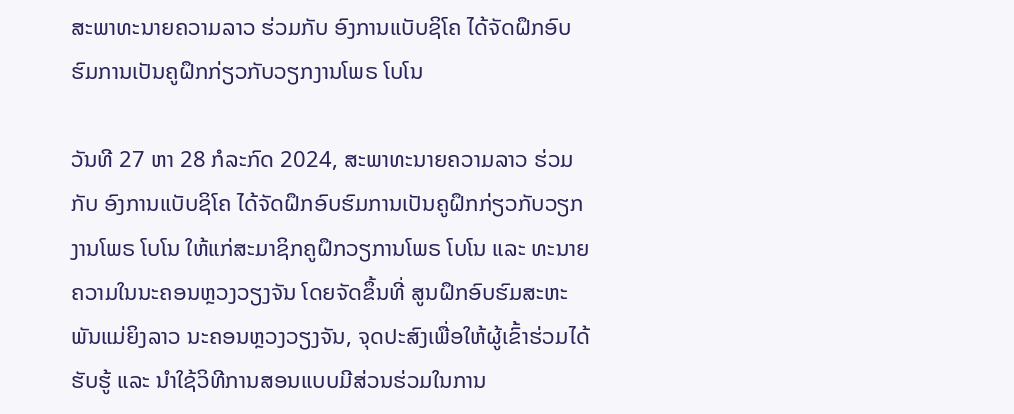ສະພາທະນາຍຄວາມລາວ ຮ່ວມກັບ ອົງການແບັບຊິໂຄ ໄດ້ຈັດຝຶກອົບຮົມການເປັນຄູຝຶກກ່ຽວກັບວຽກງານໂພຣ ໂບໂນ

ວັນທີ 27 ຫາ 28 ກໍລະກົດ 2024, ສະພາທະນາຍຄວາມລາວ ຮ່ວມກັບ ອົງການແບັບຊິໂຄ ໄດ້ຈັດຝຶກອົບຮົມການເປັນຄູຝຶກກ່ຽວກັບວຽກງານໂພຣ ໂບໂນ ໃຫ້ແກ່ສະມາຊິກຄູຝຶກວຽການໂພຣ ໂບໂນ ແລະ ທະນາຍຄວາມໃນນະຄອນຫຼວງວຽງຈັນ ໂດຍຈັດຂຶ້ນທີ່ ສູນຝຶກອົບຮົມສະຫະພັນແມ່ຍິງລາວ ນະຄອນຫຼວງວຽງຈັນ, ຈຸດປະສົງເພື່ອໃຫ້ຜູ້ເຂົ້າຮ່ວມໄດ້ຮັບຮູ້ ແລະ ນໍາໃຊ້ວິທີການສອນແບບມີສ່ວນຮ່ວມໃນການ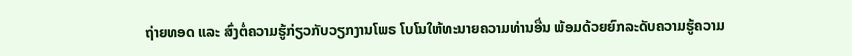ຖ່າຍທອດ ແລະ ສົ່ງຕໍ່ຄວາມຮູ້ກ່ຽວກັບວຽກງານໂພຣ ໂບໂນໃຫ້ທະນາຍຄວາມທ່ານອື່ນ ພ້ອມດ້ວຍຍົກລະດັບຄວາມຮູ້ຄວາມ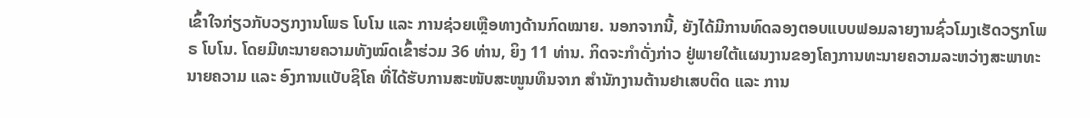ເຂົ້າໃຈກ່ຽວກັບວຽກງານໂພຣ ໂບໂນ ແລະ ການຊ່ວຍເຫຼືອທາງດ້ານກົດໝາຍ. ນອກຈາກນີ້, ຍັງໄດ້ມີການທົດລອງຕອບແບບຟອມລາຍງານຊົ່ວໂມງເຮັດວຽກໂພຣ ໂບໂນ. ໂດຍມີທະນາຍຄວາມທັງໝົດເຂົ້າຮ່ວມ 36 ທ່ານ, ຍິງ 11 ທ່ານ. ກິດຈະກໍາດັ່ງກ່າວ ຢູ່ພາຍໃຕ້ແຜນງານຂອງໂຄງການທະນາຍຄວາມລະຫວ່າງສະພາທະນາຍຄວາມ ແລະ ອົງການແບັບຊິໂຄ ທີ່ໄດ້ຮັບການສະໜັບສະໜູນທຶນຈາກ ສໍານັກງານຕ້ານຢາເສບຕິດ ແລະ ການ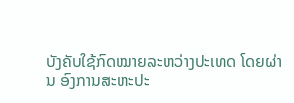ບັງຄັບໃຊ້ກົດໝາຍລະຫວ່າງປະເທດ ໂດຍຜ່ານ ອົງການສະຫະປະ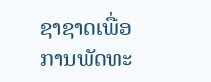ຊາຊາດເພື່ອການພັດທະ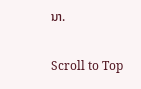ນາ.

Scroll to Top